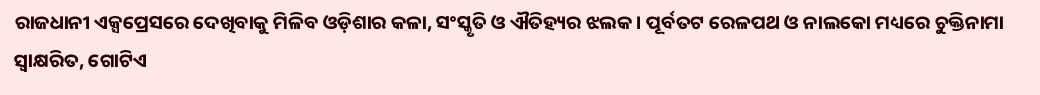ରାଜଧାନୀ ଏକ୍ସପ୍ରେସରେ ଦେଖିବାକୁ ମିଳିବ ଓଡ଼ିଶାର କଳା, ସଂସ୍କୃତି ଓ ଐତିହ୍ୟର ଝଲକ । ପୂର୍ବତଟ ରେଳପଥ ଓ ନାଲକୋ ମଧ୍ୟରେ ଚୁକ୍ତିନାମା ସ୍ୱାକ୍ଷରିତ, ଗୋଟିଏ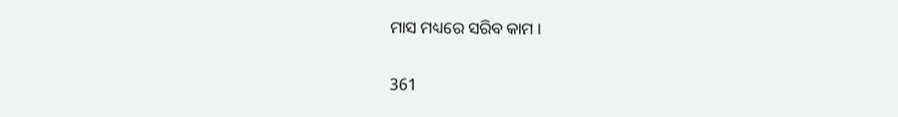ମାସ ମଧ୍ୟରେ ସରିବ କାମ ।

361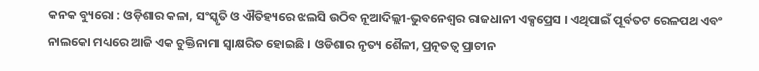କନକ ବ୍ୟୁରୋ : ଓଡ଼ିଶାର କଳା, ସଂସ୍କୃତି ଓ ଐତିହ୍ୟରେ ଝଲସି ଉଠିବ ନୂଆଦିଲ୍ଲୀ-ଭୁବନେଶ୍ୱର ରାଜଧାନୀ ଏକ୍ସପ୍ରେସ । ଏଥିପାଇଁ ପୂର୍ବତଟ ରେଳପଥ ଏବଂ ନାଲକୋ ମଧ୍ୟରେ ଆଜି ଏକ ଚୁକ୍ତିନାମା ସ୍ୱାକ୍ଷରିତ ହୋଇଛି । ଓଡିଶାର ନୃତ୍ୟ ଶୈଳୀ, ପ୍ରତ୍ନତତ୍ୱ ପ୍ରାଚୀନ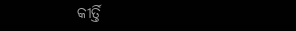କୀର୍ତ୍ତି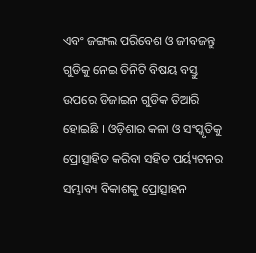ଏବଂ ଜଙ୍ଗଲ ପରିବେଶ ଓ ଜୀବଜନ୍ତୁ ଗୁଡିକୁ ନେଇ ତିନିଟି ବିଷୟ ବସ୍ତୁ ଉପରେ ଡିଜାଇନ ଗୁଡିକ ତିଆରି ହୋଇଛି । ଓଡ଼ିଶାର କଳା ଓ ସଂସ୍କୃତିକୁ ପ୍ରୋତ୍ସାହିତ କରିବା ସହିତ ପର୍ୟ୍ୟଟନର ସମ୍ଭାବ୍ୟ ବିକାଶକୁ ପ୍ରୋତ୍ସାହନ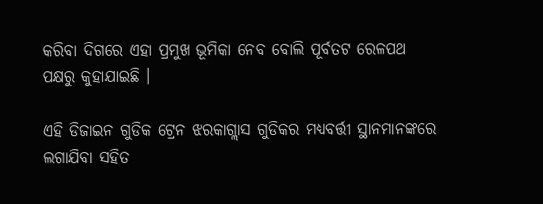କରିବା ଦିଗରେ ଏହା ପ୍ରମୁଖ ଭୂମିକା ନେବ ବୋଲି ପୂର୍ବତଟ ରେଳପଥ ପକ୍ଷରୁ କୁହାଯାଇଛି ।

ଏହି ଡିଜାଇନ ଗୁଡିକ ଟ୍ରେନ ଝରକାଗ୍ଲାସ ଗୁଡିକର ମଧ୍ୟବର୍ତ୍ତୀ ସ୍ଥାନମାନଙ୍କରେ ଲଗାଯିବା ସହିତ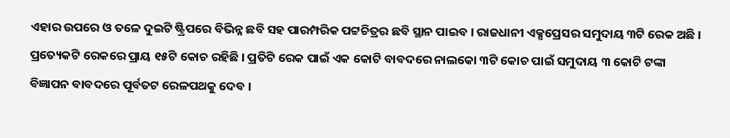ଏହାର ଉପରେ ଓ ତଳେ ଦୁଇଟି ଷ୍ଟ୍ରିପରେ ବିଭିନ୍ନ ଛବି ସହ ପାରମ୍ପରିକ ପଟ୍ଟଚିତ୍ରର ଛବି ସ୍ଥାନ ପାଇବ । ରାଜଧାନୀ ଏକ୍ସପ୍ରେସର ସମୁଦାୟ ୩ଟି ରେକ ଅଛି । ପ୍ରତ୍ୟେକଟି ରେକରେ ପ୍ରାୟ ୧୫ଟି କୋଚ ରହିଛି । ପ୍ରତିଟି ରେକ ପାଇଁ ଏକ କୋଟି ବାବଦରେ ନାଲକୋ ୩ଟି କୋଚ ପାଇଁ ସମୁଦାୟ ୩ କୋଟି ଟଙ୍କା ବିଜ୍ଞାପନ ବାବଦରେ ପୂର୍ବତଟ ରେଳପଥକୁ ଦେବ ।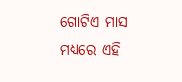ଗୋଟିଏ ମାସ ମଧ୍ୟରେ ଏହି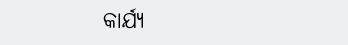କାର୍ଯ୍ୟ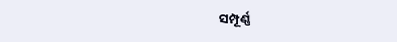ସମ୍ପୂର୍ଣ୍ଣ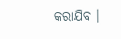କରାଯିବ ।